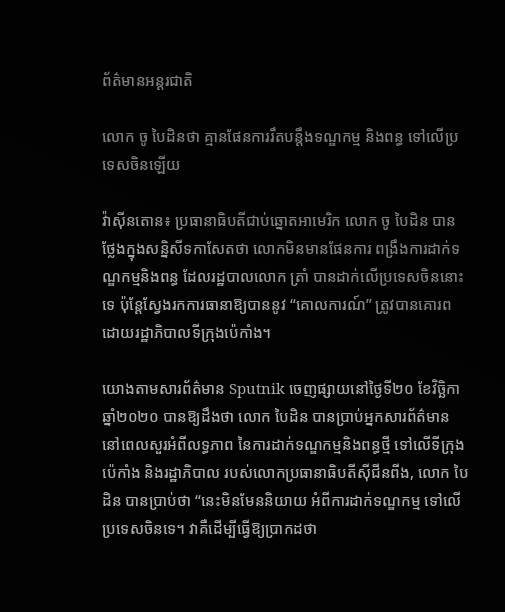ព័ត៌មានអន្តរជាតិ

លោក ចូ បៃដិនថា គ្មានផែនការរឹតបន្តឹងទណ្ឌកម្ម និងពន្ធ ទៅលើប្រទេសចិនឡើយ

វ៉ាស៊ីនតោន៖ ប្រធានាធិបតីជាប់ឆ្នោតអាមេរិក លោក ចូ បៃដិន បានថ្លែងក្នុងសន្និសីទកាសែតថា លោកមិនមានផែនការ ពង្រឹងការដាក់ទណ្ឌកម្មនិងពន្ធ ដែលរដ្ឋបាលលោក ត្រាំ បានដាក់លើប្រទេសចិននោះទេ ប៉ុន្តែស្វែងរកការធានាឱ្យបាននូវ “គោលការណ៍” ត្រូវបានគោរព ដោយរដ្ឋាភិបាលទីក្រុងប៉េកាំង។

យោងតាមសារព័ត៌មាន Sputnik ចេញផ្សាយនៅថ្ងៃទី២០ ខែវិច្ឆិកា ឆ្នាំ២០២០ បានឱ្យដឹងថា លោក បៃដិន បានប្រាប់អ្នកសារព័ត៌មាន នៅពេលសួរអំពីលទ្ធភាព នៃការដាក់ទណ្ឌកម្មនិងពន្ធថ្មី ទៅលើទីក្រុងប៉េកាំង និងរដ្ឋាភិបាល របស់លោកប្រធានាធិបតីស៊ីជីនពីង, លោក បៃដិន បានប្រាប់ថា “នេះមិនមែននិយាយ អំពីការដាក់ទណ្ឌកម្ម ទៅលើប្រទេសចិនទេ។ វាគឺដើម្បីធ្វើឱ្យប្រាកដថា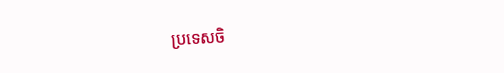ប្រទេសចិ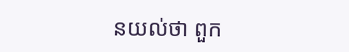នយល់ថា ពួក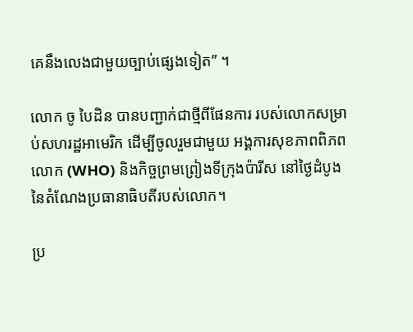គេនឹងលេងជាមួយច្បាប់ផ្សេងទៀត” ។

លោក ចូ បៃដិន បានបញ្ជាក់ជាថ្មីពីផែនការ របស់លោកសម្រាប់សហរដ្ឋអាមេរិក ដើម្បីចូលរួមជាមួយ អង្គការសុខភាពពិភពលោក (WHO) និងកិច្ចព្រមព្រៀងទីក្រុងប៉ារីស នៅថ្ងៃដំបូង នៃតំណែងប្រធានាធិបតីរបស់លោក។

ប្រ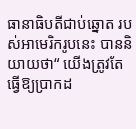ធានាធិបតីជាប់ឆ្នោត របស់អាមេរិករូបនេះ បាននិយាយថា“ យើងត្រូវតែធ្វើឱ្យប្រាកដ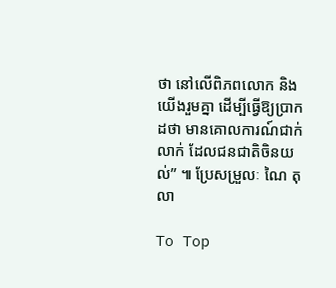ថា នៅលើពិភពលោក និងយើងរួមគ្នា ដើម្បីធ្វើឱ្យប្រាកដថា មានគោលការណ៍ជាក់លាក់ ដែលជនជាតិចិនយល់” ៕ ប្រែសម្រួលៈ ណៃ តុលា

To Top